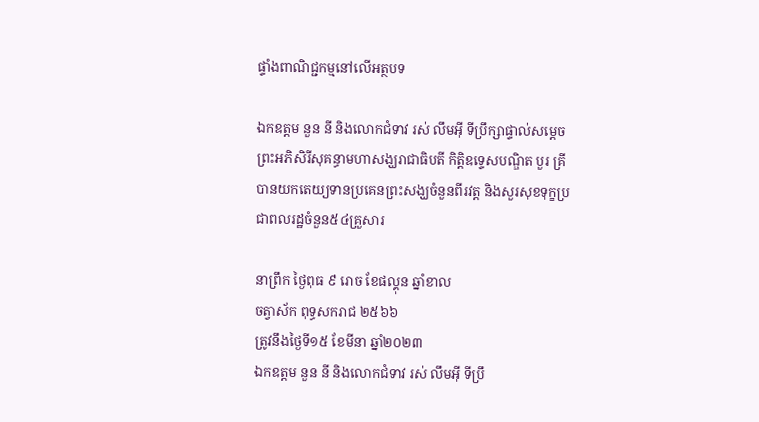ផ្ទាំងពាណិជ្ជកម្មនៅលើអត្ថបទ

ឯកឧត្តម នួន នី និងលោកជំទាវ រស់ លឹមអុី ទីប្រឹក្សាផ្ទាល់សម្តេចព្រះអភិសិរីសុគន្ធាមហាសង្ឃរាជាធិបតី កិត្តិឧទ្ទេសបណ្ឌិត បួរ គ្រី បានយកតេយ្យទានប្រគេនព្រះសង្ឃចំនួនពីរវត្ត និងសួរសុខទុក្ខប្រជាពលរដ្ឋចំនួន៥៤គ្រួសារ

នាព្រឹក ថ្ងៃពុធ ៩ រោច ខែផល្គុន ឆ្នាំខាល
ចត្វាស័ក ពុទ្ធសករាជ ២៥៦៦
ត្រូវនឹងថ្ងៃទី១៥ ខែមីនា ឆ្នាំ២០២៣
ឯកឧត្តម នួន នី និងលោកជំទាវ រស់ លឹមអុី ទីប្រឹ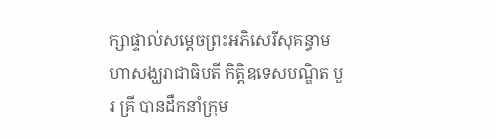ក្សាផ្ទាល់សម្ដេចព្រះអភិសេរីសុគន្ធាមហាសង្ឃរាជាធិបតី កិត្តិឧទេសបណ្ឌិត បួរ គ្រី បានដឹកនាំក្រុម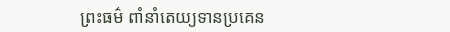ព្រះធម៌ ពាំនាំតេយ្យទានប្រគេន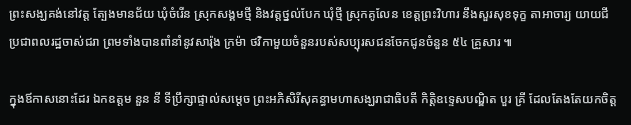ព្រះសង្ឃគង់នៅវត្ត ត្បែងមានជ័យ ឃុំចំរើន ស្រុកសង្គមថ្មី និងវត្តថ្នល់បែក ឃុំថ្មី ស្រុកគូលែន ខេត្តព្រះវិហារ នឹងសួរសុខទុក្ខ តាអាចារ្យ យាយជី ប្រជាពលរដ្ឋចាស់ជរា ព្រមទាំងបានពាំនាំនូវសារ៉ុង ក្រម៉ា ថវិកាមួយចំនួនរបស់សប្បុរសជនចែកជូនចំនួន ៥៤ គ្រួសារ ៕

ក្នុងឪកាសនោះដែរ ឯកឧត្តម នួន នី ទីប្រឹក្សាផ្ទាល់សម្ដេច ព្រះអភិសិរីសុគន្ធាមហាសង្ឃរាជាធិបតី កិត្តិឧទ្ទេសបណ្ឌិត បួរ គ្រី ដែលតែងតែយកចិត្ត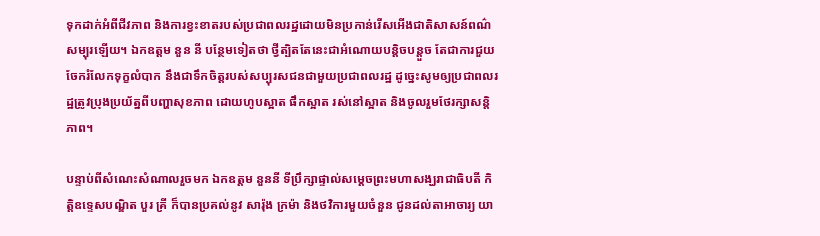ទុកដាក់អំពីជីវភាព និងការខ្វះខាតរបស់ប្រជាពលរដ្ឋដោយមិនប្រកាន់រើសអើងជាតិសាសន៍ពណ៌សម្បុរឡើយ។ ឯកឧត្តម នួន នី បន្ថែមទៀតថា ថ្វីត្បិតតែនេះជាអំណោយបន្តិចបន្តួច តែជាការជួយចែករំលែកទុក្ខលំបាក នឹងជាទឹកចិត្តរបស់សប្បុរសជនជាមួយប្រជាពលរដ្ឋ ដូច្នេះសូមឲ្យប្រជាពលរដ្ឋត្រូវប្រុងប្រយ័ត្នពីបញ្ហាសុខភាព ដោយហូបស្អាត ផឹកស្អាត រស់នៅស្អាត និងចូលរួមថែរក្សាសន្តិភាព។

បន្ទាប់ពីសំណេះសំណាលរួចមក ឯកឧត្តម នួននី ទីប្រឹក្សាផ្ទាល់សម្ដេចព្រះមហាសង្ឃរាជាធិបតី កិត្តិឧទ្ទេសបណ្ឌិត បួរ គ្រី ក៏បានប្រគល់នូវ សារ៉ុង ក្រម៉ា និងថវិការមួយចំនួន ជូនដល់តាអាចារ្យ យា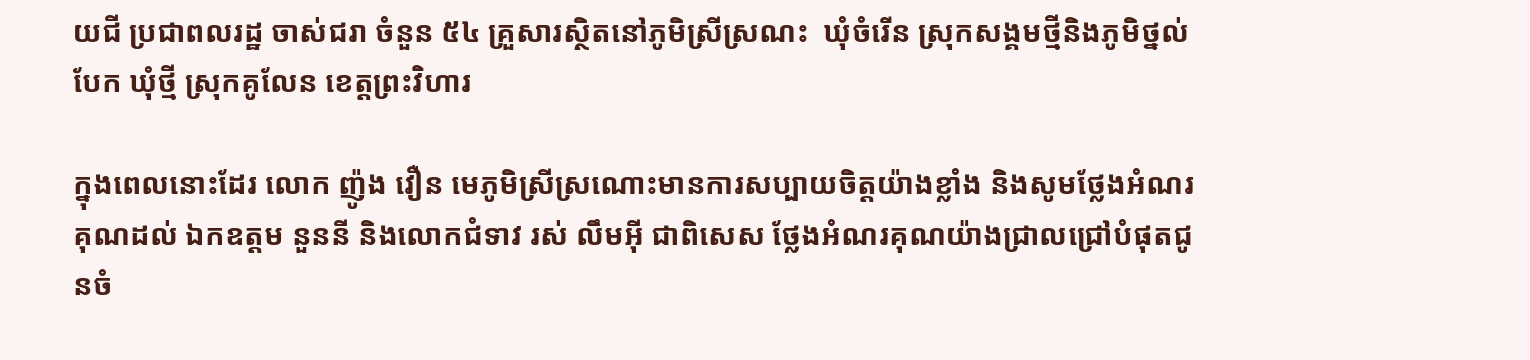យជី ប្រជាពលរដ្ឋ ចាស់ជរា ចំនួន ៥៤ គ្រួសារស្ថិតនៅភូមិស្រីស្រណះ  ឃុំចំរើន ស្រុកសង្គមថ្មីនិងភូមិថ្នល់បែក ឃុំថ្មី ស្រុកគូលែន ខេត្តព្រះវិហារ

ក្នុងពេលនោះដែរ លោក ញ៉ូង វឿន មេភូមិស្រីស្រណោះមានការសប្បាយចិត្តយ៉ាងខ្លាំង និងសូមថ្លែងអំណរគុណដល់ ឯកឧត្តម នួននី និងលោកជំទាវ រស់ លឹមអុី ជាពិសេស ថ្លែងអំណរគុណយ៉ាងជ្រាលជ្រៅបំផុតជូនចំ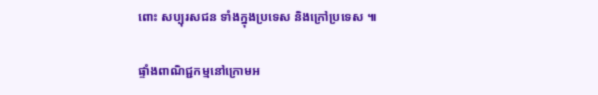ពោះ សប្បុរសជន ទាំងក្នុងប្រទេស និងក្រៅប្រទេស ៕

ផ្ទាំងពាណិជ្ជកម្មនៅក្រោមអ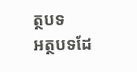ត្ថបទ
អត្ថបទដែ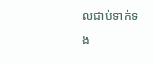លជាប់ទាក់ទង